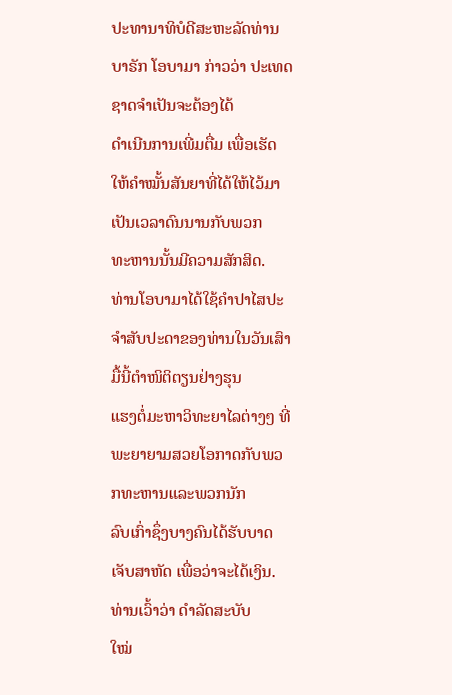ປະທານາທິບໍດີສະຫະລັດທ່ານບາຣັກ ໂອບາມາ ກ່າວວ່າ ປະເທດຊາດຈຳເປັນຈະຕ້ອງໄດ້
ດຳເນີນການເພີ່ມຕື່ມ ເພື່ອເຮັດໃຫ້ຄຳໝັ້ນສັນຍາທີ່ໄດ້ໃຫ້ໄວ້ມາເປັນເວລາດົນນານກັບພວກ
ທະຫານນັ້ນມີຄວາມສັກສິດ.
ທ່ານໂອບາມາໄດ້ໃຊ້ຄຳປາໄສປະຈຳສັບປະດາຂອງທ່ານໃນວັນເສົາມື້ນີ້ຕຳໜິຕິຕຽນຢ່າງຮຸນ
ແຮງຕໍ່ມະຫາວິທະຍາໄລຕ່າງໆ ທີ່ພະຍາຍາມສວຍໂອກາດກັບພວກທະຫານແລະພວກນັກ
ລົບເກົ່າຊຶ່ງບາງຄົນໄດ້ຮັບບາດເຈັບສາຫັດ ເພື່ອວ່າຈະໄດ້ເງິນ. ທ່ານເວົ້າວ່າ ດຳລັດສະບັບ
ໃໝ່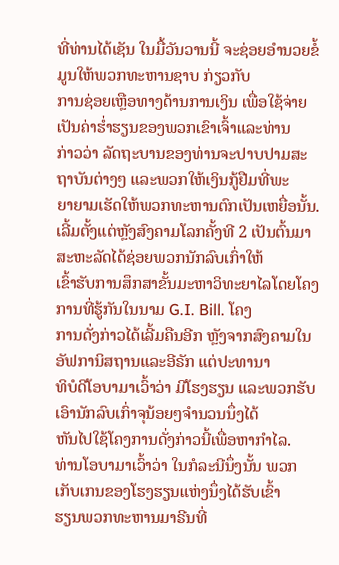ທີ່ທ່ານໄດ້ເຊັນ ໃນມື້ວັນວານນີ້ ຈະຊ່ອຍອຳນວຍຂໍ້ມູນໃຫ້ພວກທະຫານຊາບ ກ່ຽວກັບ
ການຊ່ອຍເຫຼືອທາງດ້ານການເງິນ ເພື່ອໃຊ້ຈ່າຍເປັນຄ່າຮໍ່າຮຽນຂອງພວກເຂົາເຈົ້າແລະທ່ານ
ກ່າວວ່າ ລັດຖະບານຂອງທ່ານຈະປາບປາມສະຖາບັນຕ່າງໆ ແລະພວກໃຫ້ເງິນກູ້ຢືມທີ່ພະ
ຍາຍາມເຮັດໃຫ້ພວກທະຫານຕົກເປັນເຫຍື່ອນັ້ນ.
ເລີ້ມຕັ້ງແຕ່ຫຼັງສົງຄາມໂລກຄັ້ງທີ 2 ເປັນຕົ້ນມາ ສະຫະລັດໄດ້ຊ່ອຍພວກນັກລົບເກົ່າໃຫ້
ເຂົ້າຮັບການສຶກສາຂັ້ນມະຫາວິທະຍາໄລໂດຍໂຄງການທີ່ຮູ້ກັນໃນນາມ G.I. Bill. ໂຄງ
ການດັ່ງກ່າວໄດ້ເລີ້ມຄືນອີກ ຫຼັງຈາກສົງຄາມໃນອັຟການິສຖານແລະອີຣັກ ແຕ່ປະທານາ
ທິບໍດີໂອບາມາເວົ້າວ່າ ມີໂຮງຮຽນ ແລະພວກຮັບເອົານັກລົບເກົ່າຈຸນ້ອຍໆຈຳນວນນຶ່ງໄດ້
ຫັນໄປໃຊ້ໂຄງການດັ່ງກ່າວນີ້ເພື່ອຫາກຳໄລ.
ທ່ານໂອບາມາເວົ້າວ່າ ໃນກໍລະນີນຶ່ງນັ້ນ ພວກເກັບເກນຂອງໂຮງຮຽນແຫ່ງນຶ່ງໄດ້ຮັບເຂົ້າ
ຮຽນພວກທະຫານມາຣີນທີ່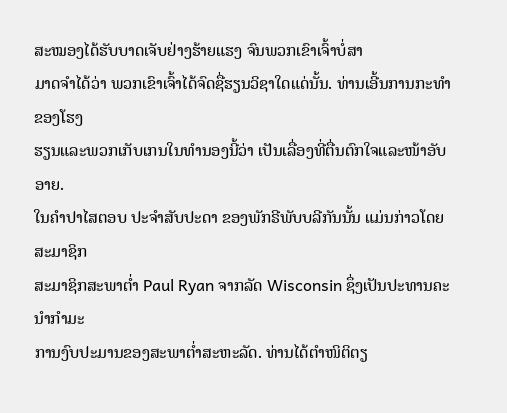ສະໝອງໄດ້ຮັບບາດເຈັບຢ່າງຮ້າຍແຮງ ຈົນພວກເຂົາເຈົ້າບໍ່ສາ
ມາດຈຳໄດ້ວ່າ ພວກເຂົາເຈົ້າໄດ້ຈົດຊື່ຮຽນວິຊາໃດແດ່ນັ້ນ. ທ່ານເອີ້ນການກະທຳຂອງໂຮງ
ຮຽນແລະພວກເກັບເກນໃນທຳນອງນີ້ວ່າ ເປັນເລື່ອງທີ່ຕື່ນຕົກໃຈແລະໜ້າອັບອາຍ.
ໃນຄຳປາໄສຕອບ ປະຈຳສັບປະດາ ຂອງພັກຣີພັບບລີກັນນັ້ນ ແມ່ນກ່າວໂດຍສະມາຊິກ
ສະມາຊິກສະພາຕໍ່າ Paul Ryan ຈາກລັດ Wisconsin ຊຶ່ງເປັນປະທານຄະນຳກຳມະ
ການງົບປະມານຂອງສະພາຕໍ່າສະຫະລັດ. ທ່ານໄດ້ຕຳໜິຕິຕຽ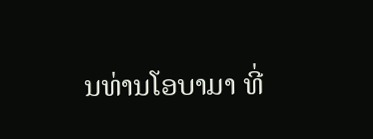ນທ່ານໂອບາມາ ທີ່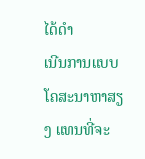ໄດ້ດຳ
ເນີນການແບບໂຄສະນາຫາສຽງ ແທນທີ່ຈະ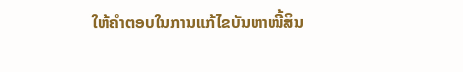ໃຫ້ຄຳຕອບໃນການແກ້ໄຂບັນຫາໜີ້ສິນ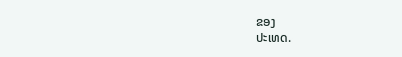ຂອງ
ປະເທດ.